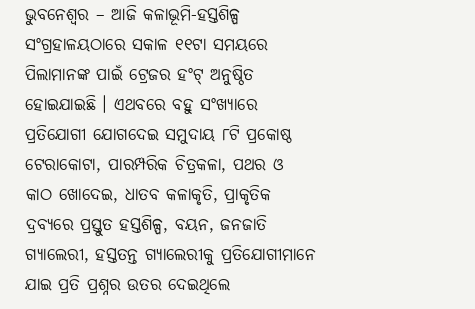ଭୁବନେଶ୍ୱର – ଆଜି କଳାଭୂମି-ହସ୍ତଶିଳ୍ପ ସଂଗ୍ରହାଳୟଠାରେ ସକାଳ ୧୧ଟା ସମୟରେ ପିଲାମାନଙ୍କ ପାଇଁ ଟ୍ରେଜର ହଂଟ୍ ଅନୁଷ୍ଠିତ ହୋଇଯାଇଛି । ଏଥବରେ ବହୁ ସଂଖ୍ୟାରେ ପ୍ରତିଯୋଗୀ ଯୋଗଦେଇ ସମୁଦାୟ ୮ଟି ପ୍ରକୋଷ୍ଠ ଟେରାକୋଟା, ପାରମ୍ପରିକ ଚିତ୍ରକଳା, ପଥର ଓ କାଠ ଖୋଦେଇ, ଧାତବ କଳାକୃତି, ପ୍ରାକୃତିକ ଦ୍ରବ୍ୟରେ ପ୍ରସ୍ତୁତ ହସ୍ତଶିଳ୍ପ, ବୟନ, ଜନଜାତି ଗ୍ୟାଲେରୀ, ହସ୍ତତନ୍ତ ଗ୍ୟାଲେରୀକୁ ପ୍ରତିଯୋଗୀମାନେ ଯାଇ ପ୍ରତି ପ୍ରଶ୍ନର ଉତର ଦେଇଥିଲେ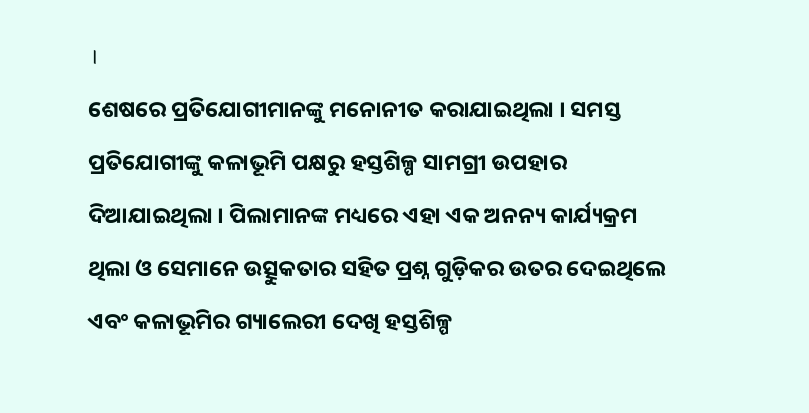।
ଶେଷରେ ପ୍ରତିଯୋଗୀମାନଙ୍କୁ ମନୋନୀତ କରାଯାଇଥିଲା । ସମସ୍ତ ପ୍ରତିଯୋଗୀଙ୍କୁ କଳାଭୂମି ପକ୍ଷରୁ ହସ୍ତଶିଳ୍ପ ସାମଗ୍ରୀ ଉପହାର ଦିଆଯାଇଥିଲା । ପିଲାମାନଙ୍କ ମଧ୍ୟରେ ଏହା ଏକ ଅନନ୍ୟ କାର୍ଯ୍ୟକ୍ରମ ଥିଲା ଓ ସେମାନେ ଉତ୍ସୁକତାର ସହିତ ପ୍ରଶ୍ନ ଗୁଡ଼ିକର ଉତର ଦେଇଥିଲେ ଏବଂ କଳାଭୂମିର ଗ୍ୟାଲେରୀ ଦେଖି ହସ୍ତଶିଳ୍ପ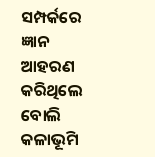ସମ୍ପର୍କରେ ଜ୍ଞାନ ଆହରଣ କରିଥିଲେ ବୋଲି କଳାଭୂମି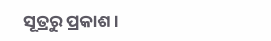ସୂତ୍ରରୁ ପ୍ରକାଶ ।